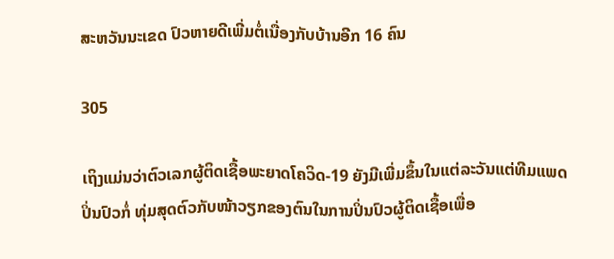ສະຫວັນນະເຂດ ປົວຫາຍດີເພີ່ມຕໍ່ເນື່ອງກັບບ້ານອີກ 16 ຄົນ

305

ເຖິງແມ່ນວ່າຕົວເລກຜູ້ຕິດເຊື້ອພະຍາດໂຄວິດ-19 ຍັງມີເພີ່ມຂຶ້ນໃນແຕ່ລະວັນແຕ່ທີມແພດປິ່ນປົວກໍ່ ທຸ່ມສຸດຕົວກັບໜ້າວຽກຂອງຕົນໃນການປິ່ນປົວຜູ້ຕິດເຊື້ອເພື່ອ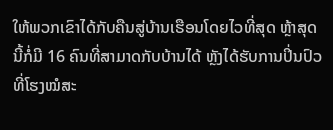ໃຫ້ພວກເຂົາໄດ້ກັບຄືນສູ່ບ້ານເຮືອນໂດຍໄວທີ່ສຸດ ຫຼ້າສຸດນີ້ກໍ່ມີ 16 ຄົນທີ່ສາມາດກັບບ້ານໄດ້ ຫຼັງໄດ້ຮັບການປິ່ນປົວທີ່ໂຮງໝໍສະ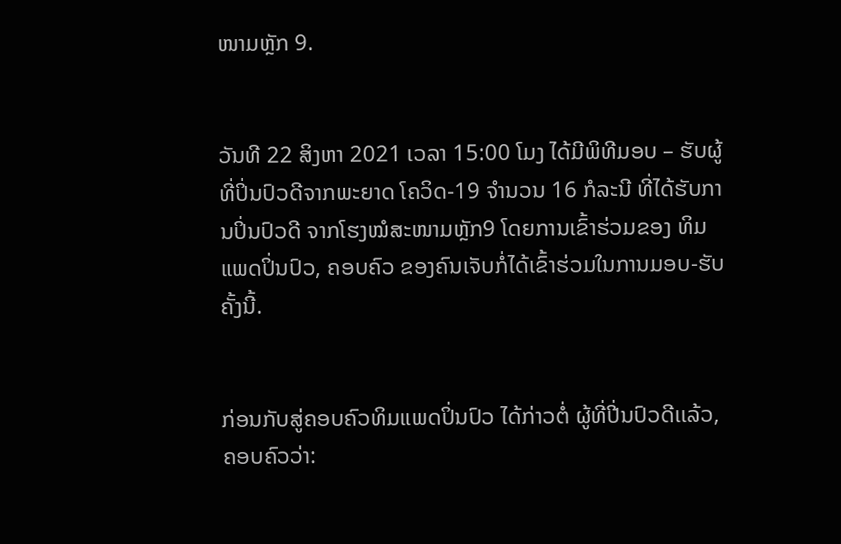ໜາມຫຼັກ 9.


ວັນທີ 22 ສິງຫາ 2021 ເວລາ 15:00 ໂມງ ໄດ້ມີພິທີມອບ – ຮັບຜູ້ທີ່ປິ່ນປົວດີຈາກພະຍາດ ໂຄວິດ-19 ຈຳນວນ 16 ກໍລະນີ ທີ່ໄດ້ຮັບການປິ່ນປົວດີ ຈາກໂຮງໝໍສະໜາມຫຼັກ9 ໂດຍການເຂົ້າຮ່ວມຂອງ ທິມແພດປິ່ນປົວ, ຄອບຄົວ ຂອງຄົນເຈັບກໍ່ໄດ້ເຂົ້າຮ່ວມໃນການມອບ-ຮັບຄັ້ງນີ້.


ກ່ອນກັບສູ່ຄອບຄົວທິມແພດປິ່ນປົວ ໄດ້ກ່າວຕໍ່ ຜູ້ທີ່ປີ່ນປົວດີເເລ້ວ, ຄອບຄົວວ່າ: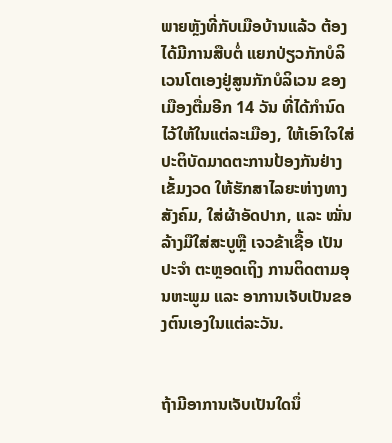ພາຍຫຼັງທີ່ກັບເມືອບ້ານແລ້ວ ຕ້ອງໄດ້ມີການສືບຕໍ່ ແຍກປ່ຽວກັກບໍລິເວນໂຕເອງຢູ່ສູນກັກບໍລິເວນ ຂອງເມືອງຕື່ມອີກ 14 ວັນ ທີ່ໄດ້ກຳນົດໄວ້ໃຫ້ໃນແຕ່ລະເມືອງ, ໃຫ້ເອົາໃຈໃສ່ປະຕິບັດມາດຕະການປ້ອງກັນຢ່າງເຂັ້ມງວດ ໃຫ້ຮັກສາໄລຍະຫ່າງທາງສັງຄົມ, ໃສ່ຜ້າອັດປາກ, ແລະ ໝັ່ນລ້າງມືໃສ່ສະບູຫຼື ເຈວຂ້າເຊື້ອ ເປັນປະຈໍາ ຕະຫຼອດເຖິງ ການຕິດຕາມອຸນຫະພູມ ແລະ ອາການເຈັບເປັນຂອງຕົນເອງໃນແຕ່ລະວັນ.


ຖ້າມີອາການເຈັບເປັນໃດນຶ່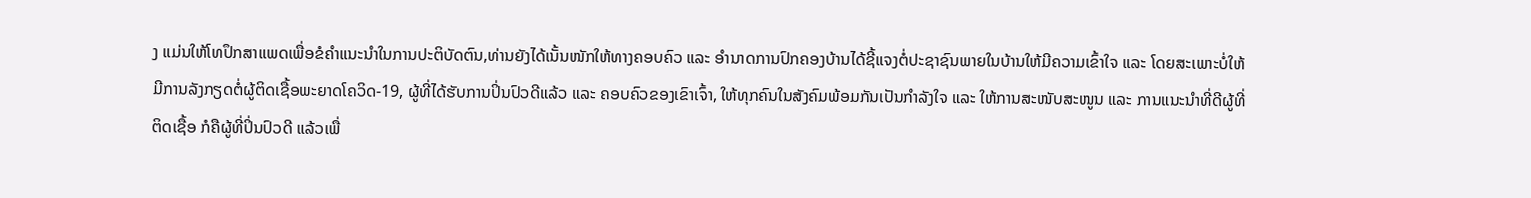ງ ແມ່ນໃຫ້ໂທປຶກສາແພດເພື່ອຂໍຄໍາແນະນໍາໃນການປະຕິບັດຕົນ,ທ່ານຍັງໄດ້ເນັ້ນໜັກໃຫ້ທາງຄອບຄົວ ແລະ ອໍານາດການປົກຄອງບ້ານໄດ້ຊີ້ແຈງຕໍ່ປະຊາຊົນພາຍໃນບ້ານໃຫ້ມີຄວາມເຂົ້າໃຈ ແລະ ໂດຍສະເພາະບໍ່ໃຫ້ມີການລັງກຽດຕໍ່ຜູ້ຕິດເຊື້ອພະຍາດໂຄວິດ-19, ຜູ້ທີ່ໄດ້ຮັບການປິ່ນປົວດີແລ້ວ ແລະ ຄອບຄົວຂອງເຂົາເຈົ້າ, ໃຫ້ທຸກຄົນໃນສັງຄົມພ້ອມກັນເປັນກຳລັງໃຈ ແລະ ໃຫ້ການສະໜັບສະໜູນ ແລະ ການແນະນຳທີ່ດີຜູ້ທີ່ຕິດເຊື້ອ ກໍຄືຜູ້ທີ່ປິ່ນປົວດີ ແລ້ວເພື່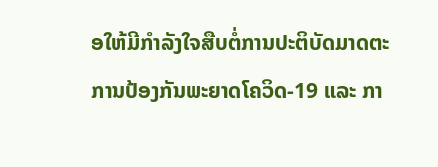ອໃຫ້ມີກຳລັງໃຈສືບຕໍ່ການປະຕິບັດມາດຕະການປ້ອງກັນພະຍາດໂຄວິດ-19 ແລະ ກາ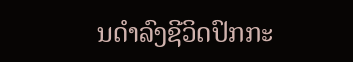ນດໍາລົງຊີວິດປົກກະ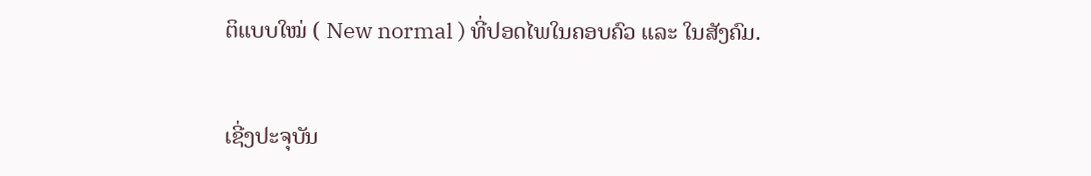ຕິແບບໃໝ່ ( New normal ) ທີ່ປອດໄພໃນຄອບຄົວ ແລະ ໃນສັງຄົມ.


ເຊີ່ງປະຈຸບັນ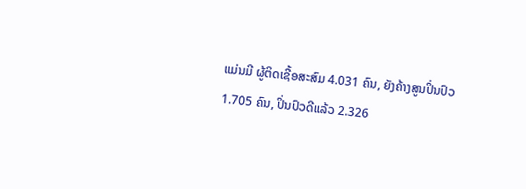ແມ່ນມີ ຜູ້ຕິດເຊື້ອສະສົມ 4.031 ຄົນ, ຍັງຄ້າງສູນປິ່ນປົວ 1.705 ຄົນ, ປິ່ນປົວດີແລ້ວ 2.326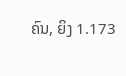ຄົນ, ຍິງ 1.173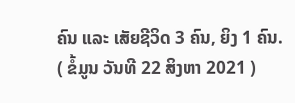ຄົນ ແລະ ເສັຍຊີວິດ 3 ຄົນ, ຍິງ 1 ຄົນ.
( ຂໍ້ມູນ ວັນທີ 22 ສິງຫາ 2021 )